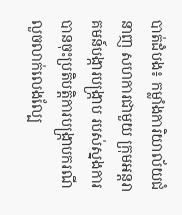បាត់ដំបង៖ កម្លាំងការិយាល័យជំនាញ សហការជាមួយ ក្រុមអន្តរាគមន៍បង្ការបង្ក្រាប របស់ស្នងការ បានចុះប្រតិបត្តិការបង្ក្រាបករណី លួចលាក់លេងល្បែ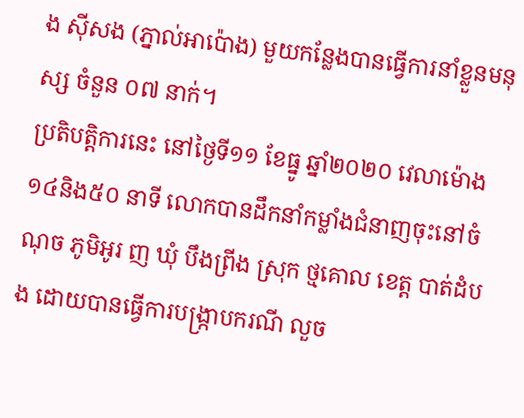ង ស៊ីសង (ភ្នាល់អាប៉ោង) មួយកន្លែងបានធ្វេីការនាំខ្លួនមនុស្ស ចំនួន ០៧ នាក់។
ប្រតិបត្តិការនេះ នៅថ្ងៃទី១១ ខែធ្នូ ឆ្នាំ២០២០ វេលាម៉ោង ១៤និង៥០ នាទី លោកបានដឹកនាំកម្លាំងជំនាញចុះនៅចំណុច ភូមិអូរ ញ ឃុំ បឹងព្រីង ស្រុក ថ្មគោល ខេត្ត បាត់ដំបង ដោយបានធ្វើការបង្ក្រាបករណី លួច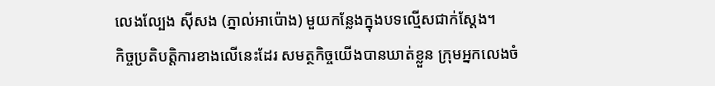លេងល្បែង ស៊ីសង (ភ្នាល់អាប៉ោង) មួយកន្លែងក្នុងបទល្មើសជាក់ស្តែង។
កិច្ចប្រតិបត្តិការខាងលើនេះដែរ សមត្ថកិច្ចយើងបានឃាត់ខ្លួន ក្រុមអ្នកលេងចំ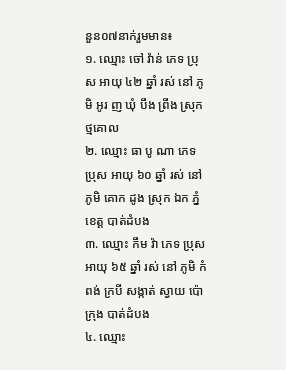នួន០៧នាក់រួមមាន៖
១. ឈ្មោះ ចៅ វ៉ាន់ ភេទ ប្រុស អាយុ ៤២ ឆ្នាំ រស់ នៅ ភូមិ អូរ ញ ឃុំ បឹង ព្រីង ស្រុក ថ្មគោល
២. ឈ្មោះ ធា បូ ណា ភេទ ប្រុស អាយុ ៦០ ឆ្នាំ រស់ នៅ ភូមិ គោក ដូង ស្រុក ឯក ភ្នំ ខេត្ត បាត់ដំបង
៣. ឈ្មោះ កឹម វ៉ា ភេទ ប្រុស អាយុ ៦៥ ឆ្នាំ រស់ នៅ ភូមិ កំពង់ ក្របី សង្កាត់ ស្វាយ ប៉ោ ក្រុង បាត់ដំបង
៤. ឈ្មោះ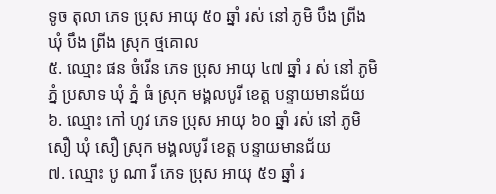ទូច តុលា ភេទ ប្រុស អាយុ ៥០ ឆ្នាំ រស់ នៅ ភូមិ បឹង ព្រីង ឃុំ បឹង ព្រីង ស្រុក ថ្មគោល
៥. ឈ្មោះ ផន ចំរើន ភេទ ប្រុស អាយុ ៤៧ ឆ្នាំ រ ស់ នៅ ភូមិ ភ្នំ ប្រសាទ ឃុំ ភ្នំ ធំ ស្រុក មង្គលបូរី ខេត្ត បន្ទាយមានជ័យ
៦. ឈ្មោះ កៅ ហូវ ភេទ ប្រុស អាយុ ៦០ ឆ្នាំ រស់ នៅ ភូមិ សឿ ឃុំ សឿ ស្រុក មង្គលបូរី ខេត្ត បន្ទាយមានជ័យ
៧. ឈ្មោះ បូ ណា រី ភេទ ប្រុស អាយុ ៥១ ឆ្នាំ រ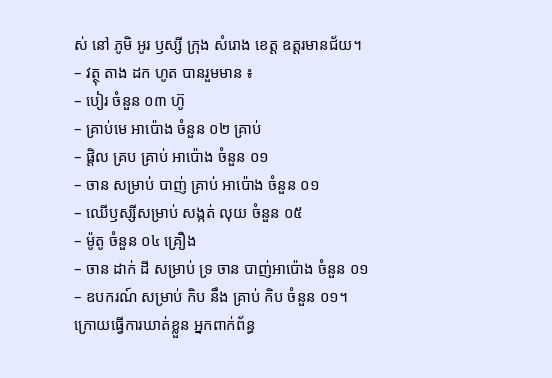ស់ នៅ ភូមិ អូរ ឫស្សី ក្រុង សំរោង ខេត្ត ឧត្ដរមានជ័យ។
– វត្ថុ តាង ដក ហូត បានរួមមាន ៖
– បៀរ ចំនួន ០៣ ហ៊ូ
– គ្រាប់មេ អាប៉ោង ចំនួន ០២ គ្រាប់
– ផ្តិល គ្រប គ្រាប់ អាប៉ោង ចំនួន ០១
– ចាន សម្រាប់ បាញ់ គ្រាប់ អាប៉ោង ចំនួន ០១
– ឈេីឫស្សីសម្រាប់ សង្កត់ លុយ ចំនួន ០៥
– ម៉ូតូ ចំនួន ០៤ គ្រឿង
– ចាន ដាក់ ដី សម្រាប់ ទ្រ ចាន បាញ់អាប៉ោង ចំនួន ០១
– ឧបករណ៍ សម្រាប់ កិប នឹង គ្រាប់ កិប ចំនួន ០១។
ក្រោយធ្វើការឃាត់ខ្លួន អ្នកពាក់ព័ន្ធ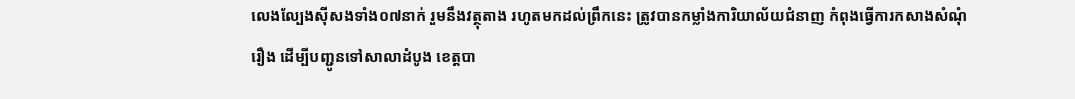លេងល្បែងស៊ីសងទាំង០៧នាក់ រួមនឹងវត្ថុតាង រហូតមកដល់ព្រឹកនេះ ត្រូវបានកម្លាំងការិយាល័យជំនាញ កំពុងធ្វេីការកសាងសំណុំរឿង ដេីម្បីបញ្ជូនទៅសាលាដំបូង ខេត្តបា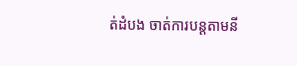ត់ដំបង ចាត់ការបន្តតាមនី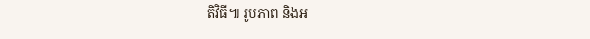តិវិធី៕ រូបភាព និងអ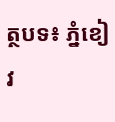ត្ថបទ៖ ភ្នំខៀវ